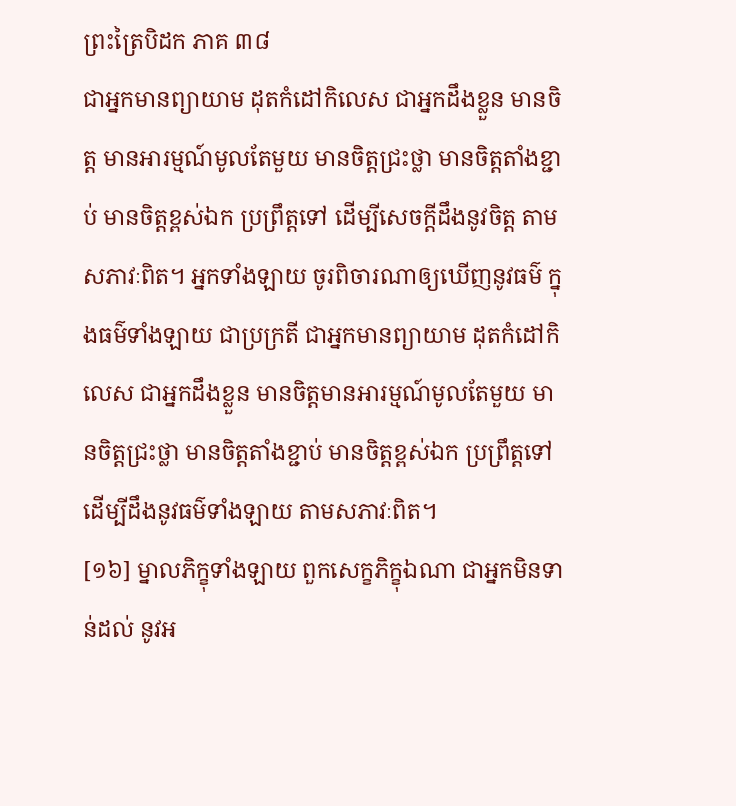ព្រះត្រៃបិដក ភាគ ៣៨
ជាអ្នកមានព្យាយាម ដុតកំដៅកិលេស ជាអ្នកដឹងខ្លួន មានចិត្ត មានអារម្មណ៍មូលតែមួយ មានចិត្តជ្រះថ្លា មានចិត្តតាំងខ្ជាប់ មានចិត្តខ្ពស់ឯក ប្រព្រឹត្តទៅ ដើម្បីសេចក្តីដឹងនូវចិត្ត តាមសភាវៈពិត។ អ្នកទាំងឡាយ ចូរពិចារណាឲ្យឃើញនូវធម៌ ក្នុងធម៌ទាំងឡាយ ជាប្រក្រតី ជាអ្នកមានព្យាយាម ដុតកំដៅកិលេស ជាអ្នកដឹងខ្លួន មានចិត្តមានអារម្មណ៍មូលតែមួយ មានចិត្តជ្រះថ្លា មានចិត្តតាំងខ្ជាប់ មានចិត្តខ្ពស់ឯក ប្រព្រឹត្តទៅ ដើម្បីដឹងនូវធម៌ទាំងឡាយ តាមសភាវៈពិត។
[១៦] ម្នាលភិក្ខុទាំងឡាយ ពួកសេក្ខភិក្ខុឯណា ជាអ្នកមិនទាន់ដល់ នូវអ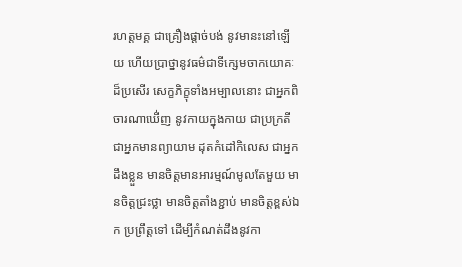រហត្តមគ្គ ជាគ្រឿងផ្តាច់បង់ នូវមានះនៅឡើយ ហើយប្រាថ្នានូវធម៌ជាទីក្សេមចាកយោគៈ ដ៏ប្រសើរ សេក្ខភិក្ខុទាំងអម្បាលនោះ ជាអ្នកពិចារណាឃើ់ញ នូវកាយក្នុងកាយ ជាប្រក្រតី ជាអ្នកមានព្យាយាម ដុតកំដៅកិលេស ជាអ្នកដឹងខ្លួន មានចិត្តមានអារម្មណ៍មូលតែមួយ មានចិត្តជ្រះថ្លា មានចិត្តតាំងខ្ជាប់ មានចិត្តខ្ពស់ឯក ប្រព្រឹត្តទៅ ដើម្បីកំណត់ដឹងនូវកា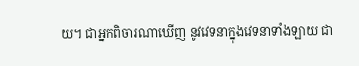យ។ ជាអ្នកពិចារណាឃើញ នូវវេទនាក្នុងវេទនាទាំងឡាយ ជា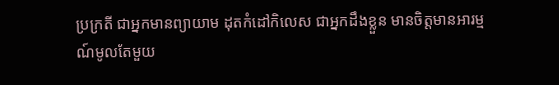ប្រក្រតី ជាអ្នកមានព្យាយាម ដុតកំដៅកិលេស ជាអ្នកដឹងខ្លួន មានចិត្តមានអារម្មណ៍មូលតែមួយ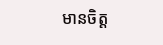មានចិត្ត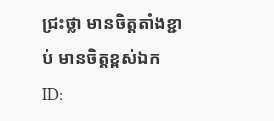ជ្រះថ្លា មានចិត្តតាំងខ្ជាប់ មានចិត្តខ្ពស់ឯក
ID: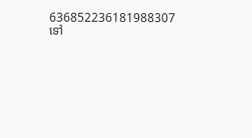636852236181988307
ទៅ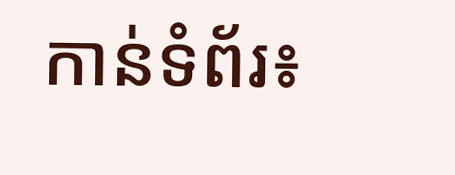កាន់ទំព័រ៖